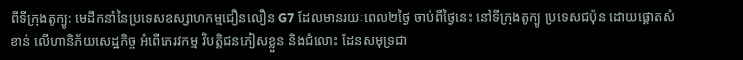ពីទីក្រុងតូក្យូ: មេដឹកនាំនៃប្រទេសឧស្សាហកម្មជឿនលឿន G7 ដែលមានរយៈពេល២ថ្ងៃ ចាប់ពីថ្ងៃនេះ នៅទីក្រុងតូក្យូ ប្រទេសជប៉ុន ដោយផ្ដោតសំខាន់ លើហានិភ័យសេដ្ឋកិច្ច អំពើភេរវកម្ម វិបត្តិជនភៀសខ្លួន និងជំលោះ ដែនសមុទ្រជា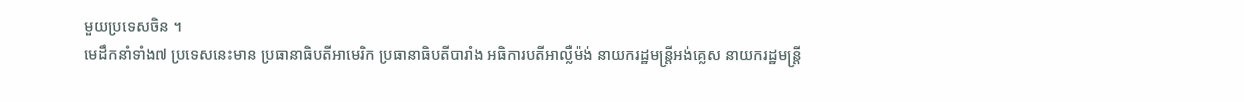មួយប្រទេសចិន ។
មេដឹកនាំទាំង៧ ប្រទេសនេះមាន ប្រធានាធិបតីអាមេរិក ប្រធានាធិបតីបារាំង អធិការបតីអាល្លឺម៉ង់ នាយករដ្ឋមន្ត្រីអង់គ្លេស នាយករដ្ឋមន្ត្រី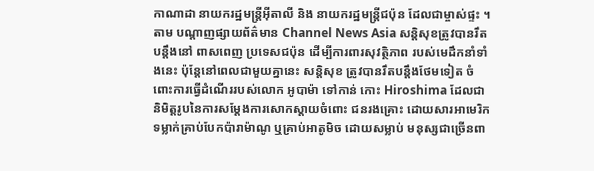កាណាដា នាយករដ្ឋមន្ត្រីអ៊ីតាលី និង នាយករដ្ឋមន្ត្រីជប៉ុន ដែលជាម្ចាស់ផ្ទះ ។
តាម បណ្ដាញផ្សាយព័ត៌មាន Channel News Asia សន្តិសុខត្រូវបានរឹតបន្តឹងនៅ ពាសពេញ ប្រទេសជប៉ុន ដើម្បីការពារសុវត្ថិភាព របស់មេដឹកនាំទាំងនេះ ប៉ុន្តែនៅពេលជាមួយគ្នានេះ សន្តិសុខ ត្រូវបានរឹតបន្តឹងថែមទៀត ចំពោះការធ្វើដំណើររបស់លោក អូបាម៉ា ទៅកាន់ កោះ Hiroshima ដែលជា និមិត្តរូបនៃការសម្ដែងការសោកស្ដាយចំពោះ ជនរងគ្រោះ ដោយសារអាមេរិក ទម្លាក់គ្រាប់បែកប៉ារាម៉ាណូ ឬគ្រាប់អាតូមិច ដោយសម្លាប់ មនុស្សជាច្រើនពា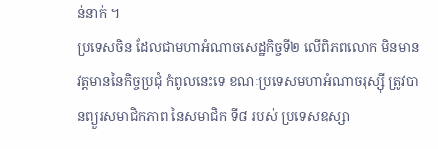ន់នាក់ ។
ប្រទេសចិន ដែលជាមហាអំណាចសេដ្ឋកិច្ចទី២ លើពិភពលោក មិនមានវត្តមាននៃកិច្ចប្រជុំ កំពូលនេះទេ ខណៈប្រទេសមហាអំណាចរុស្ស៊ី ត្រូវបានព្យួរសមាជិកភាព នៃសមាជិក ទី៨ របស់ ប្រទេសឧស្សា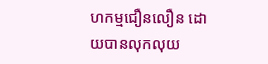ហកម្មជឿនលឿន ដោយបានលុកលុយ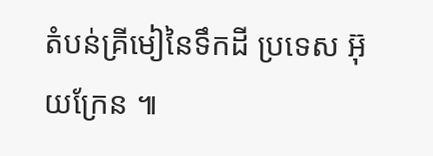តំបន់គ្រីមៀនៃទឹកដី ប្រទេស អ៊ុយក្រែន ៕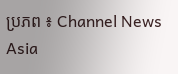ប្រភព ៖ Channel News Asia